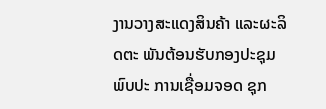ງານວາງສະແດງສິນຄ້າ ແລະຜະລິດຕະ ພັນຕ້ອນຮັບກອງປະຊຸມພົບປະ ການເຊື່ອມຈອດ ຊຸກ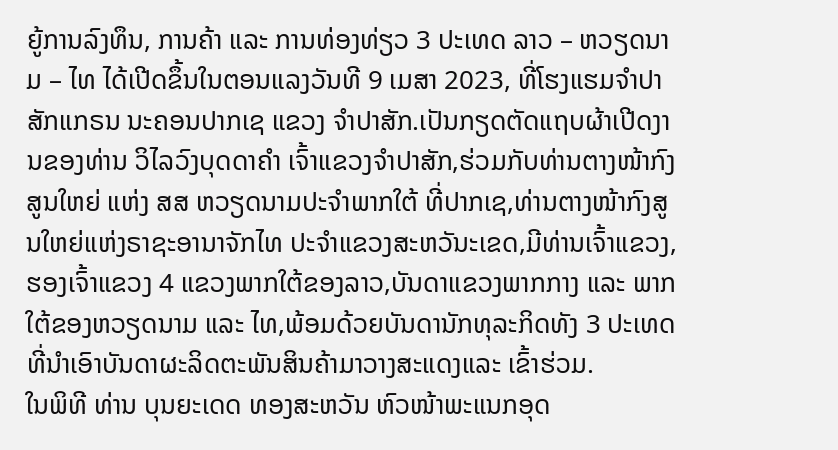ຍູ້ການລົງທຶນ, ການຄ້າ ແລະ ການທ່ອງທ່ຽວ 3 ປະເທດ ລາວ – ຫວຽດນາມ – ໄທ ໄດ້ເປີດຂຶ້ນໃນຕອນແລງວັນທີ 9 ເມສາ 2023, ທີ່ໂຮງແຮມຈຳປາສັກແກຣນ ນະຄອນປາກເຊ ແຂວງ ຈໍາປາສັກ.ເປັນກຽດຕັດແຖບຜ້າເປີດງານຂອງທ່ານ ວິໄລວົງບຸດດາຄຳ ເຈົ້າແຂວງຈຳປາສັກ,ຮ່ວມກັບທ່ານຕາງໜ້າກົງສູນໃຫຍ່ ແຫ່ງ ສສ ຫວຽດນາມປະຈຳພາກໃຕ້ ທີ່ປາກເຊ,ທ່ານຕາງໜ້າກົງສູນໃຫຍ່ແຫ່ງຣາຊະອານາຈັກໄທ ປະຈຳແຂວງສະຫວັນະເຂດ,ມີທ່ານເຈົ້າແຂວງ,ຮອງເຈົ້າແຂວງ 4 ແຂວງພາກໃຕ້ຂອງລາວ,ບັນດາແຂວງພາກກາງ ແລະ ພາກໃຕ້ຂອງຫວຽດນາມ ແລະ ໄທ,ພ້ອມດ້ວຍບັນດານັກທຸລະກິດທັງ 3 ປະເທດທີ່ນຳເອົາບັນດາຜະລິດຕະພັນສິນຄ້າມາວາງສະແດງແລະ ເຂົ້າຮ່ວມ.
ໃນພິທີ ທ່ານ ບຸນຍະເດດ ທອງສະຫວັນ ຫົວໜ້າພະແນກອຸດ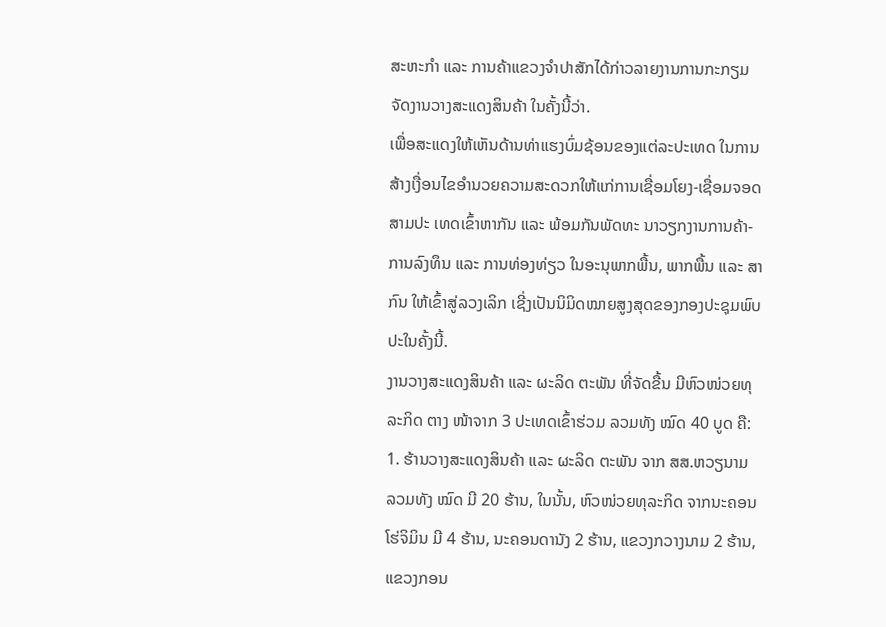ສະຫະກຳ ແລະ ການຄ້າແຂວງຈຳປາສັກໄດ້ກ່າວລາຍງານການກະກຽມຈັດງານວາງສະແດງສິນຄ້າ ໃນຄັ້ງນີ້ວ່າ.
ເພື່ອສະແດງໃຫ້ເຫັນດ້ານທ່າແຮງບົ່ມຊ້ອນຂອງແຕ່ລະປະເທດ ໃນການສ້າງເງື່ອນໄຂອຳນວຍຄວາມສະດວກໃຫ້ແກ່ການເຊື່ອມໂຍງ-ເຊື່ອມຈອດ ສາມປະ ເທດເຂົ້າຫາກັນ ແລະ ພ້ອມກັນພັດທະ ນາວຽກງານການຄ້າ-ການລົງທຶນ ແລະ ການທ່ອງທ່ຽວ ໃນອະນຸພາກພື້ນ, ພາກພື້ນ ແລະ ສາກົນ ໃຫ້ເຂົ້າສູ່ລວງເລິກ ເຊີ່ງເປັນນິມິດໝາຍສູງສຸດຂອງກອງປະຊຸມພົບປະໃນຄັ້ງນີ້.
ງານວາງສະແດງສິນຄ້າ ແລະ ຜະລິດ ຕະພັນ ທີ່ຈັດຂື້ນ ມີຫົວໜ່ວຍທຸລະກິດ ຕາງ ໜ້າຈາກ 3 ປະເທດເຂົ້າຮ່ວມ ລວມທັງ ໝົດ 40 ບູດ ຄື:
1. ຮ້ານວາງສະແດງສິນຄ້າ ແລະ ຜະລິດ ຕະພັນ ຈາກ ສສ.ຫວຽນາມ ລວມທັງ ໝົດ ມີ 20 ຮ້ານ, ໃນນັ້ນ, ຫົວໜ່ວຍທຸລະກິດ ຈາກນະຄອນໂຮ່ຈິມິນ ມີ 4 ຮ້ານ, ນະຄອນດານັງ 2 ຮ້ານ, ແຂວງກວາງນາມ 2 ຮ້ານ, ແຂວງກອນ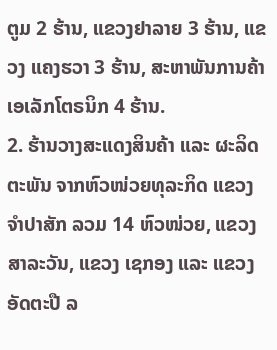ຕູມ 2 ຮ້ານ, ແຂວງຢາລາຍ 3 ຮ້ານ, ແຂວງ ແຄງຮວາ 3 ຮ້ານ, ສະຫາພັນການຄ້າ ເອເລັກໂຕຣນິກ 4 ຮ້ານ.
2. ຮ້ານວາງສະແດງສິນຄ້າ ແລະ ຜະລິດຕະພັນ ຈາກຫົວໜ່ວຍທຸລະກິດ ແຂວງ ຈໍາປາສັກ ລວມ 14 ຫົວໜ່ວຍ, ແຂວງ ສາລະວັນ, ແຂວງ ເຊກອງ ແລະ ແຂວງ ອັດຕະປື ລ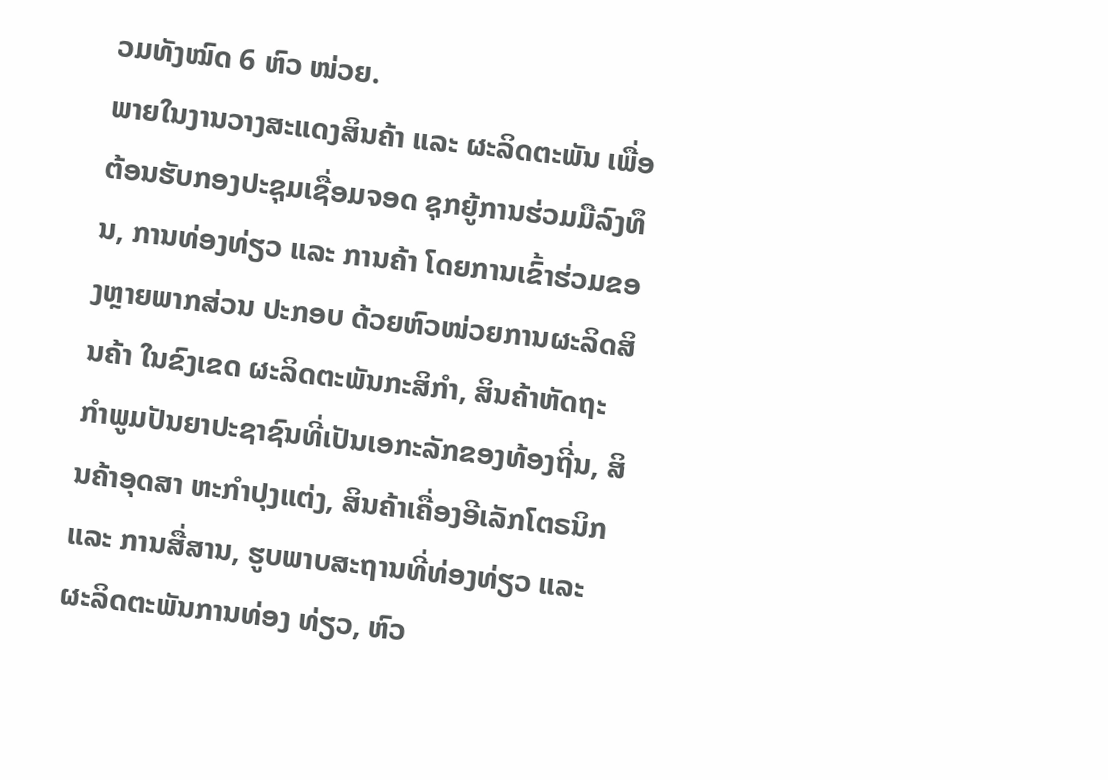ວມທັງໝົດ 6 ຫົວ ໜ່ວຍ.
ພາຍໃນງານວາງສະແດງສິນຄ້າ ແລະ ຜະລິດຕະພັນ ເພື່ອຕ້ອນຮັບກອງປະຊຸມເຊື່ອມຈອດ ຊຸກຍູ້ການຮ່ວມມືລົງທຶນ, ການທ່ອງທ່ຽວ ແລະ ການຄ້າ ໂດຍການເຂົ້າຮ່ວມຂອງຫຼາຍພາກສ່ວນ ປະກອບ ດ້ວຍຫົວໜ່ວຍການຜະລິດສິນຄ້າ ໃນຂົງເຂດ ຜະລິດຕະພັນກະສິກໍາ, ສິນຄ້າຫັດຖະກໍາພູມປັນຍາປະຊາຊົນທີ່ເປັນເອກະລັກຂອງທ້ອງຖີ່ນ, ສິນຄ້າອຸດສາ ຫະກໍາປຸງແຕ່ງ, ສິນຄ້າເຄື່ອງອີເລັກໂຕຣນິກ ແລະ ການສື່ສານ, ຮູບພາບສະຖານທີ່ທ່ອງທ່ຽວ ແລະ ຜະລິດຕະພັນການທ່ອງ ທ່ຽວ, ຫົວ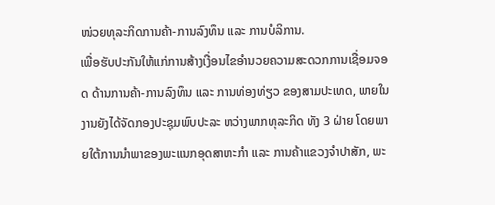ໜ່ວຍທຸລະກິດການຄ້າ-ການລົງທຶນ ແລະ ການບໍລິການ.
ເພື່ອຮັບປະກັນໃຫ້ແກ່ການສ້າງເງື່ອນໄຂອໍານວຍຄວາມສະດວກການເຊື່ອມຈອດ ດ້ານການຄ້າ-ການລົງທຶນ ແລະ ການທ່ອງທ່ຽວ ຂອງສາມປະເທດ, ພາຍໃນງານຍັງໄດ້ຈັດກອງປະຊຸມພົບປະລະ ຫວ່າງພາກທຸລະກິດ ທັງ 3 ຝ່າຍ ໂດຍພາຍໃຕ້ການນໍາພາຂອງພະແນກອຸດສາຫະກໍາ ແລະ ການຄ້າແຂວງຈໍາປາສັກ, ພະ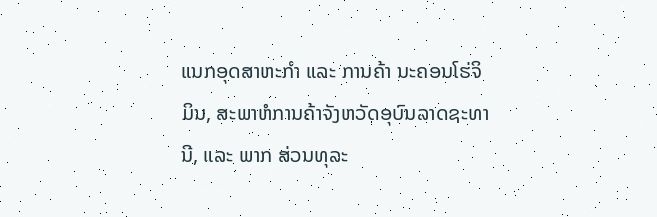ແນກອຸດສາຫະກໍາ ແລະ ການຄ້າ ນະຄອນໂຮ່ຈິມິນ, ສະພາຫໍການຄ້າຈັງຫວັດອຸບົນລາດຊະທານີ, ແລະ ພາກ ສ່ວນທຸລະ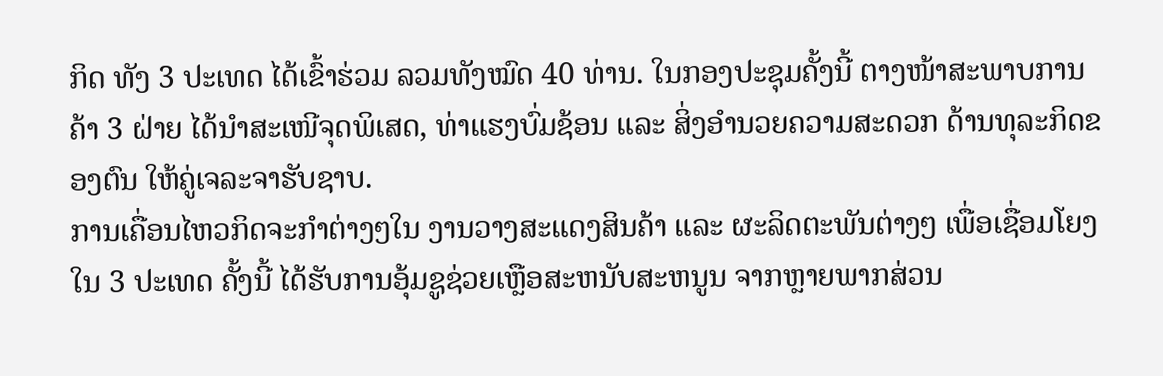ກິດ ທັງ 3 ປະເທດ ໄດ້ເຂົ້າຮ່ວມ ລວມທັງໝົດ 40 ທ່ານ. ໃນກອງປະຊຸມຄັ້ງນີ້ ຕາງໜ້າສະພາບການຄ້າ 3 ຝ່າຍ ໄດ້ນໍາສະເໜີຈຸດພິເສດ, ທ່າແຮງບົ່ມຊ້ອນ ແລະ ສິ່ງອໍານວຍຄວາມສະດວກ ດ້ານທຸລະກິດຂອງຕົນ ໃຫ້ຄູ່ເຈລະຈາຮັບຊາບ.
ການເຄື່ອນໄຫວກິດຈະກໍາຕ່າງໆໃນ ງານວາງສະແດງສິນຄ້າ ແລະ ຜະລິດຕະພັນຕ່າງໆ ເພື່ອເຊື່ອມໂຍງ ໃນ 3 ປະເທດ ຄັ້ງນີ້ ໄດ້ຮັບການອຸ້ມຊູຊ່ວຍເຫຼືອສະຫນັບສະຫນູນ ຈາກຫຼາຍພາກສ່ວນ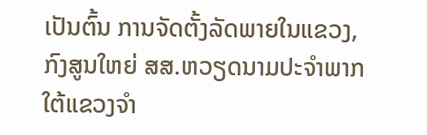ເປັນຕົ້ນ ການຈັດຕັ້ງລັດພາຍໃນແຂວງ, ກົງສູນໃຫຍ່ ສສ.ຫວຽດນາມປະຈໍາພາກໃຕ້ແຂວງຈໍາ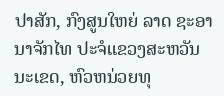ປາສັກ, ກົງສູນໃຫຍ່ ລາດ ຊະອານາຈັກໄທ ປະຈໍແຂວງສະຫວັນນະເຂດ, ຫົວຫນ່ວຍທຸ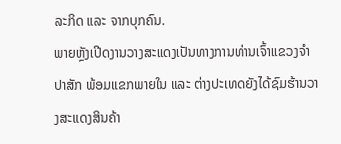ລະກິດ ແລະ ຈາກບຸກຄົນ.
ພາຍຫັຼງເປີດງານວາງສະແດງເປັນທາງການທ່ານເຈົ້າແຂວງຈຳປາສັກ ພ້ອມແຂກພາຍໃນ ແລະ ຕ່າງປະເທດຍັງໄດ້ຊົມຮ້ານວາງສະແດງສິນຄ້າ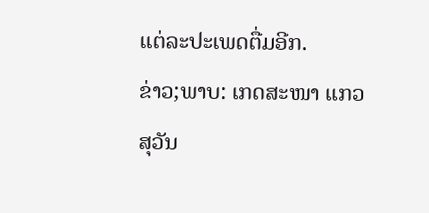ແຕ່ລະປະເພດຕື່ມອີກ.
ຂ່າວ;ພາບ: ເກດສະໜາ ແກວສຸວັນ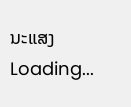ນະແສງ
Loading...